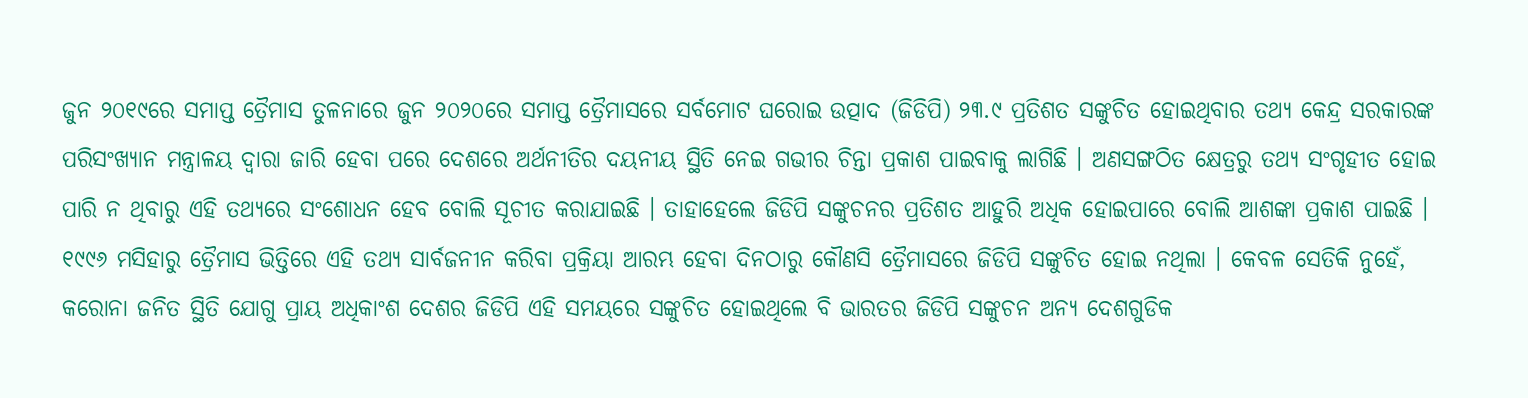ଜୁନ ୨୦୧୯ରେ ସମାପ୍ତ ତ୍ରୈମାସ ତୁଳନାରେ ଜୁନ ୨୦୨୦ରେ ସମାପ୍ତ ତ୍ରୈମାସରେ ସର୍ବମୋଟ ଘରୋଇ ଉତ୍ପାଦ (ଜିଡିପି) ୨୩.୯ ପ୍ରତିଶତ ସଙ୍କୁଚିତ ହୋଇଥିବାର ତଥ୍ୟ କେନ୍ଦ୍ର ସରକାରଙ୍କ ପରିସଂଖ୍ୟାନ ମନ୍ତ୍ରାଳୟ ଦ୍ୱାରା ଜାରି ହେବା ପରେ ଦେଶରେ ଅର୍ଥନୀତିର ଦୟନୀୟ ସ୍ଥିତି ନେଇ ଗଭୀର ଚିନ୍ତା ପ୍ରକାଶ ପାଇବାକୁ ଲାଗିଛି । ଅଣସଙ୍ଗଠିତ କ୍ଷେତ୍ରରୁ ତଥ୍ୟ ସଂଗୃହୀତ ହୋଇ ପାରି ନ ଥିବାରୁ ଏହି ତଥ୍ୟରେ ସଂଶୋଧନ ହେବ ବୋଲି ସୂଚୀତ କରାଯାଇଛି । ତାହାହେଲେ ଜିଡିପି ସଙ୍କୁଚନର ପ୍ରତିଶତ ଆହୁରି ଅଧିକ ହୋଇପାରେ ବୋଲି ଆଶଙ୍କା ପ୍ରକାଶ ପାଇଛି । ୧୯୯୬ ମସିହାରୁ ତ୍ରୈମାସ ଭିତ୍ତିରେ ଏହି ତଥ୍ୟ ସାର୍ବଜନୀନ କରିବା ପ୍ରକ୍ରିୟା ଆରମ୍ଭ ହେବା ଦିନଠାରୁ କୌଣସି ତ୍ରୈମାସରେ ଜିଡିପି ସଙ୍କୁଚିତ ହୋଇ ନଥିଲା । କେବଳ ସେତିକି ନୁହେଁ, କରୋନା ଜନିତ ସ୍ଥିତି ଯୋଗୁ ପ୍ରାୟ ଅଧିକାଂଶ ଦେଶର ଜିଡିପି ଏହି ସମୟରେ ସଙ୍କୁଚିତ ହୋଇଥିଲେ ବି ଭାରତର ଜିଡିପି ସଙ୍କୁଚନ ଅନ୍ୟ ଦେଶଗୁଡିକ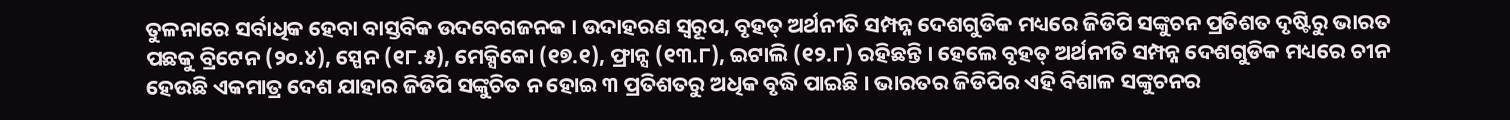ତୁଳନାରେ ସର୍ବାଧିକ ହେବା ବାସ୍ତବିକ ଉଦବେଗଜନକ । ଉଦାହରଣ ସ୍ୱରୂପ, ବୃହତ୍ ଅର୍ଥନୀତି ସମ୍ପନ୍ନ ଦେଶଗୁଡିକ ମଧ୍ୟରେ ଜିଡିପି ସଙ୍କୁଚନ ପ୍ରତିଶତ ଦୃଷ୍ଟିରୁ ଭାରତ ପଛକୁ ବ୍ରିଟେନ (୨୦.୪), ସ୍ପେନ (୧୮.୫), ମେକ୍ସିକୋ (୧୭.୧), ଫ୍ରାନ୍ସ (୧୩.୮), ଇଟାଲି (୧୨.୮) ରହିଛନ୍ତି । ହେଲେ ବୃହତ୍ ଅର୍ଥନୀତି ସମ୍ପନ୍ନ ଦେଶଗୁଡିକ ମଧ୍ୟରେ ଚୀନ ହେଉଛି ଏକମାତ୍ର ଦେଶ ଯାହାର ଜିଡିପି ସଙ୍କୁଚିତ ନ ହୋଇ ୩ ପ୍ରତିଶତରୁ ଅଧିକ ବୃଦ୍ଧି ପାଇଛି । ଭାରତର ଜିଡିପିର ଏହି ବିଶାଳ ସଙ୍କୁଚନର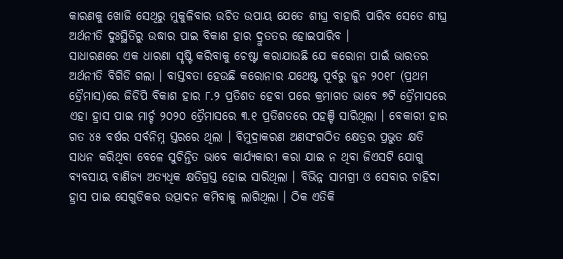କାରଣକୁ ଖୋଜି ସେଥିରୁ ମୁକୁଳିବାର ଉଚିତ ଉପାୟ ଯେତେ ଶୀଘ୍ର ବାହାରି ପାରିବ ସେତେ ଶୀଘ୍ର ଅର୍ଥନୀତି ଦୁଃସ୍ଥିତିରୁ ଉଦ୍ଧାର ପାଇ ବିକାଶ ହାର ଦ୍ରୁତତର ହୋଇପାରିବ ।
ସାଧାରଣରେ ଏକ ଧାରଣା ସୃଷ୍ଟି କରିବାକୁ ଚେଷ୍ଟା କରାଯାଉଛି ଯେ କରୋନା ପାଇଁ ଭାରତର ଅର୍ଥନୀତି ବିଗିଡି ଗଲା । ବାସ୍ତବତା ହେଉଛି କରୋନାର ଯଥେଷ୍ଟ ପୂର୍ବରୁ ଜୁନ ୨୦୧୮ (ପ୍ରଥମ ତ୍ରୈମାସ)ରେ ଜିଡିପି ବିକାଶ ହାର ୮.୨ ପ୍ରତିଶତ ହେବା ପରେ କ୍ରମାଗତ ଭାବେ ୭ଟି ତ୍ରୈମାସରେ ଏହା ହ୍ରାସ ପାଇ ମାର୍ଚ୍ଚ ୨୦୨୦ ତ୍ରୈମାସରେ ୩.୧ ପ୍ରତିଶତରେ ପହଞ୍ଚି ସାରିଥିଲା । ବେକାରୀ ହାର ଗତ ୪୫ ବର୍ଷର ସର୍ବନିମ୍ନ ସ୍ତରରେ ଥିଲା । ବିମୁଦ୍ରାକରଣ ଅଣସଂଗଠିତ କ୍ଷେତ୍ରର ପ୍ରଭୁତ କ୍ଷତି ସାଧନ କରିଥିବା ବେଳେ ସୁଚିନ୍ତିତ ଭାବେ କାର୍ଯ୍ୟକାରୀ କରା ଯାଇ ନ ଥିବା ଜିଏସଟି ଯୋଗୁ ବ୍ୟବସାୟ ବାଣିଜ୍ୟ ଅତ୍ୟଧିକ କ୍ଷତିଗ୍ରସ୍ତ ହୋଇ ସାରିଥିଲା । ବିଭିନ୍ନ ସାମଗ୍ରୀ ଓ ସେବାର ଚାହିଦା ହ୍ରାସ ପାଇ ସେଗୁଡିକର ଉତ୍ପାଦନ କମିବାକୁ ଲାଗିଥିଲା । ଠିକ ଏତିକି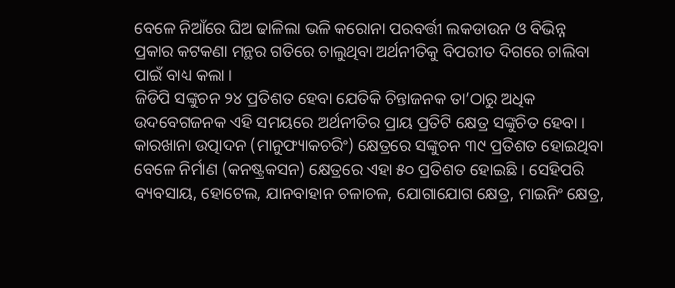ବେଳେ ନିଆଁରେ ଘିଅ ଢାଳିଲା ଭଳି କରୋନା ପରବର୍ତ୍ତୀ ଲକଡାଉନ ଓ ବିଭିନ୍ନ ପ୍ରକାର କଟକଣା ମନ୍ଥର ଗତିରେ ଚାଲୁଥିବା ଅର୍ଥନୀତିକୁ ବିପରୀତ ଦିଗରେ ଚାଲିବା ପାଇଁ ବାଧ୍ୟ କଲା ।
ଜିଡିପି ସଙ୍କୁଚନ ୨୪ ପ୍ରତିଶତ ହେବା ଯେତିକି ଚିନ୍ତାଜନକ ତା’ଠାରୁ ଅଧିକ ଉଦବେଗଜନକ ଏହି ସମୟରେ ଅର୍ଥନୀତିର ପ୍ରାୟ ପ୍ରତିଟି କ୍ଷେତ୍ର ସଙ୍କୁଚିତ ହେବା । କାରଖାନା ଉତ୍ପାଦନ (ମାନୁଫ୍ୟାକଚରିଂ) କ୍ଷେତ୍ରରେ ସଙ୍କୁଚନ ୩୯ ପ୍ରତିଶତ ହୋଇଥିବା ବେଳେ ନିର୍ମାଣ (କନଷ୍ଟ୍ରକସନ) କ୍ଷେତ୍ରରେ ଏହା ୫୦ ପ୍ରତିଶତ ହୋଇଛି । ସେହିପରି ବ୍ୟବସାୟ, ହୋଟେଲ, ଯାନବାହାନ ଚଳାଚଳ, ଯୋଗାଯୋଗ କ୍ଷେତ୍ର, ମାଇନିଂ କ୍ଷେତ୍ର,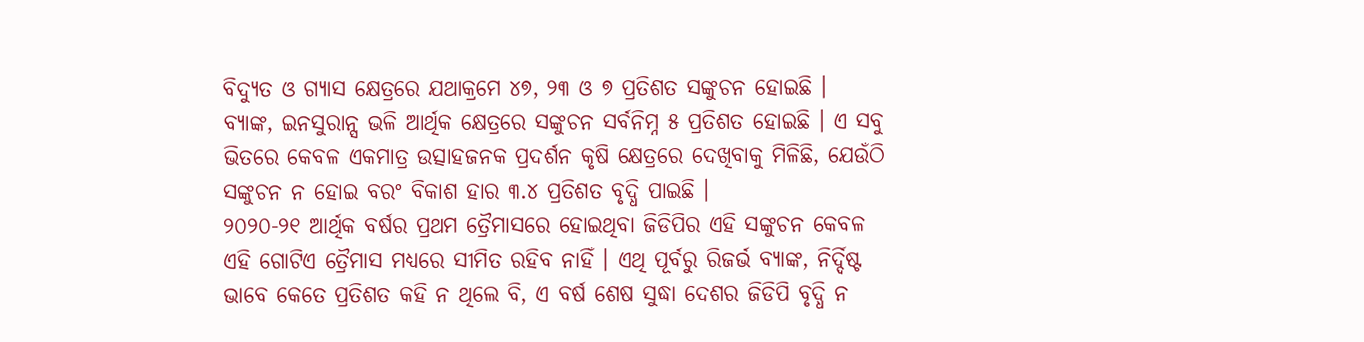ବିଦ୍ୟୁତ ଓ ଗ୍ୟାସ କ୍ଷେତ୍ରରେ ଯଥାକ୍ରମେ ୪୭, ୨୩ ଓ ୭ ପ୍ରତିଶତ ସଙ୍କୁଚନ ହୋଇଛି । ବ୍ୟାଙ୍କ, ଇନସୁରାନ୍ସ ଭଳି ଆର୍ଥିକ କ୍ଷେତ୍ରରେ ସଙ୍କୁଚନ ସର୍ବନିମ୍ନ ୫ ପ୍ରତିଶତ ହୋଇଛି । ଏ ସବୁ ଭିତରେ କେବଳ ଏକମାତ୍ର ଉତ୍ସାହଜନକ ପ୍ରଦର୍ଶନ କୃଷି କ୍ଷେତ୍ରରେ ଦେଖିବାକୁ ମିଳିଛି, ଯେଉଁଠି ସଙ୍କୁଚନ ନ ହୋଇ ବରଂ ବିକାଶ ହାର ୩.୪ ପ୍ରତିଶତ ବୃଦ୍ଧି ପାଇଛି ।
୨୦୨୦-୨୧ ଆର୍ଥିକ ବର୍ଷର ପ୍ରଥମ ତ୍ରୈମାସରେ ହୋଇଥିବା ଜିଡିପିର ଏହି ସଙ୍କୁଚନ କେବଳ ଏହି ଗୋଟିଏ ତ୍ରୈମାସ ମଧ୍ୟରେ ସୀମିତ ରହିବ ନାହିଁ । ଏଥି ପୂର୍ବରୁ ରିଜର୍ଭ ବ୍ୟାଙ୍କ, ନିର୍ଦ୍ଦିଷ୍ଟ ଭାବେ କେତେ ପ୍ରତିଶତ କହି ନ ଥିଲେ ବି, ଏ ବର୍ଷ ଶେଷ ସୁଦ୍ଧା ଦେଶର ଜିଡିପି ବୃଦ୍ଧି ନ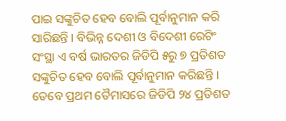ପାଇ ସଙ୍କୁଚିତ ହେବ ବୋଲି ପୂର୍ବାନୁମାନ କରି ସାରିଛନ୍ତି । ବିଭିନ୍ନ ଦେଶୀ ଓ ବିଦେଶୀ ରେଟିଂ ସଂସ୍ଥା ଏ ବର୍ଷ ଭାରତର ଜିଡିପି ୫ରୁ ୭ ପ୍ରତିଶତ ସଙ୍କୁଚିତ ହେବ ବୋଲି ପୂର୍ବାନୁମାନ କରିଛନ୍ତି । ତେବେ ପ୍ରଥମ ତୈମାସରେ ଜିଡିପି ୨୪ ପ୍ରତିଶତ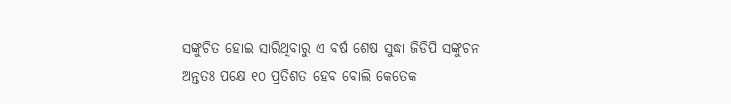ସଙ୍କୁଚିତ ହୋଇ ସାରିଥିବାରୁ ଏ ବର୍ଷ ଶେଷ ସୁଦ୍ଧା ଜିଡିପି ସଙ୍କୁଚନ ଅନ୍ତତଃ ପକ୍ଷେ ୧୦ ପ୍ରତିଶତ ହେବ ବୋଲି କେତେକ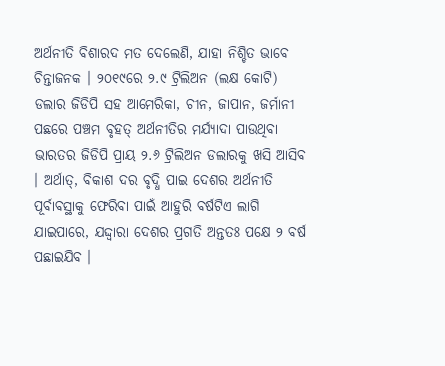ଅର୍ଥନୀତି ବିଶାରଦ ମତ ଦେଲେଣି, ଯାହା ନିଶ୍ଚିତ ଭାବେ ଚିନ୍ତାଜନକ । ୨୦୧୯ରେ ୨.୯ ଟ୍ରିଲିଅନ (ଲକ୍ଷ କୋଟି) ଡଲାର ଜିଡିପି ସହ ଆମେରିକା, ଚୀନ, ଜାପାନ, ଜର୍ମାନୀ ପଛରେ ପଞ୍ଚମ ବୃହତ୍ ଅର୍ଥନୀତିର ମର୍ଯ୍ୟାଦା ପାଉଥିବା ଭାରତର ଜିଡିପି ପ୍ରାୟ ୨.୬ ଟ୍ରିଲିଅନ ଡଲାରକୁ ଖସି ଆସିବ । ଅର୍ଥାତ୍, ବିକାଶ ଦର ବୃଦ୍ଧି ପାଇ ଦେଶର ଅର୍ଥନୀତି ପୂର୍ବାବସ୍ଥାକୁ ଫେରିବା ପାଇଁ ଆହୁରି ବର୍ଷଟିଏ ଲାଗି ଯାଇପାରେ, ଯଦ୍ଦ୍ୱାରା ଦେଶର ପ୍ରଗତି ଅନ୍ତତଃ ପକ୍ଷେ ୨ ବର୍ଷ ପଛାଇଯିବ ।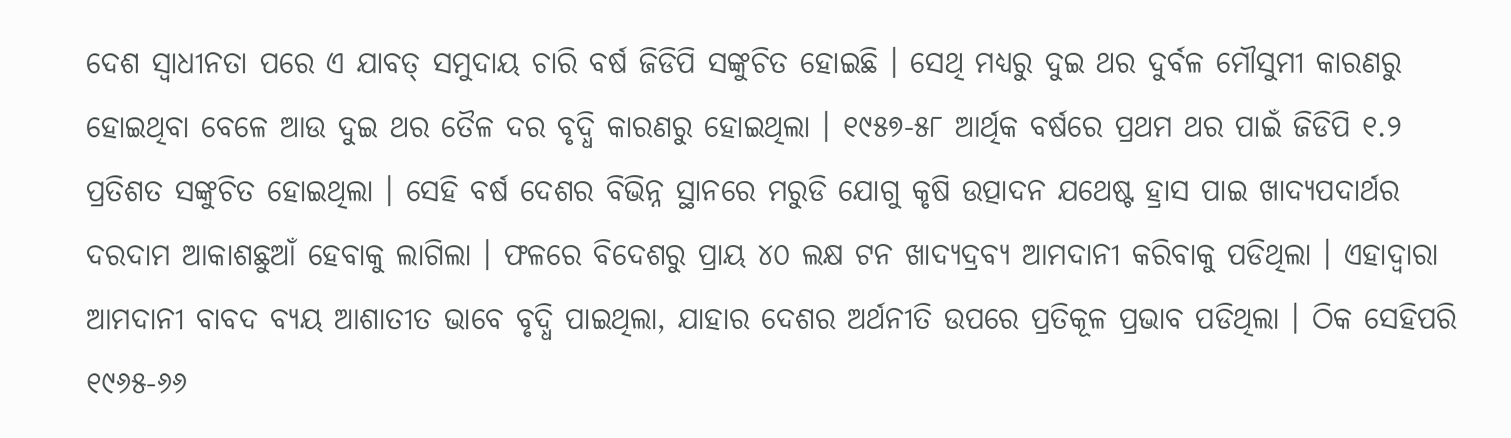ଦେଶ ସ୍ୱାଧୀନତା ପରେ ଏ ଯାବତ୍ ସମୁଦାୟ ଚାରି ବର୍ଷ ଜିଡିପି ସଙ୍କୁଚିତ ହୋଇଛି । ସେଥି ମଧ୍ୟରୁ ଦୁଇ ଥର ଦୁର୍ବଳ ମୌସୁମୀ କାରଣରୁ ହୋଇଥିବା ବେଳେ ଆଉ ଦୁଇ ଥର ତୈଳ ଦର ବୃଦ୍ଧି କାରଣରୁ ହୋଇଥିଲା । ୧୯୫୭-୫୮ ଆର୍ଥିକ ବର୍ଷରେ ପ୍ରଥମ ଥର ପାଇଁ ଜିଡିପି ୧.୨ ପ୍ରତିଶତ ସଙ୍କୁଚିତ ହୋଇଥିଲା । ସେହି ବର୍ଷ ଦେଶର ବିଭିନ୍ନ ସ୍ଥାନରେ ମରୁଡି ଯୋଗୁ କୃଷି ଉତ୍ପାଦନ ଯଥେଷ୍ଟ ହ୍ରାସ ପାଇ ଖାଦ୍ୟପଦାର୍ଥର ଦରଦାମ ଆକାଶଛୁଆଁ ହେବାକୁ ଲାଗିଲା । ଫଳରେ ବିଦେଶରୁ ପ୍ରାୟ ୪୦ ଲକ୍ଷ ଟନ ଖାଦ୍ୟଦ୍ରବ୍ୟ ଆମଦାନୀ କରିବାକୁ ପଡିଥିଲା । ଏହାଦ୍ୱାରା ଆମଦାନୀ ବାବଦ ବ୍ୟୟ ଆଶାତୀତ ଭାବେ ବୃଦ୍ଧି ପାଇଥିଲା, ଯାହାର ଦେଶର ଅର୍ଥନୀତି ଉପରେ ପ୍ରତିକୂଳ ପ୍ରଭାବ ପଡିଥିଲା । ଠିକ ସେହିପରି ୧୯୬୫-୬୬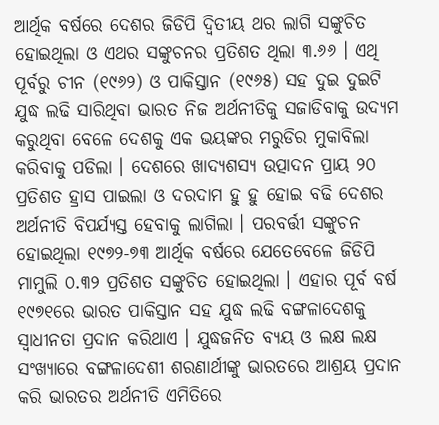ଆର୍ଥିକ ବର୍ଷରେ ଦେଶର ଜିଡିପି ଦ୍ୱିତୀୟ ଥର ଲାଗି ସଙ୍କୁଚିତ ହୋଇଥିଲା ଓ ଏଥର ସଙ୍କୁଚନର ପ୍ରତିଶତ ଥିଲା ୩.୬୬ । ଏଥି ପୂର୍ବରୁ ଚୀନ (୧୯୬୨) ଓ ପାକିସ୍ତାନ (୧୯୬୫) ସହ ଦୁଇ ଦୁଇଟି ଯୁଦ୍ଧ ଲଢି ସାରିଥିବା ଭାରତ ନିଜ ଅର୍ଥନୀତିକୁ ସଜାଡିବାକୁ ଉଦ୍ୟମ କରୁଥିବା ବେଳେ ଦେଶକୁ ଏକ ଭୟଙ୍କର ମରୁଡିର ମୁକାବିଲା କରିବାକୁ ପଡିଲା । ଦେଶରେ ଖାଦ୍ୟଶସ୍ୟ ଉତ୍ପାଦନ ପ୍ରାୟ ୨୦ ପ୍ରତିଶତ ହ୍ରାସ ପାଇଲା ଓ ଦରଦାମ ହୁ ହୁ ହୋଇ ବଢି ଦେଶର ଅର୍ଥନୀତି ବିପର୍ଯ୍ୟସ୍ତ ହେବାକୁ ଲାଗିଲା । ପରବର୍ତ୍ତୀ ସଙ୍କୁଚନ ହୋଇଥିଲା ୧୯୭୨-୭୩ ଆର୍ଥିକ ବର୍ଷରେ ଯେତେବେଳେ ଜିଡିପି ମାମୁଲି ୦.୩୨ ପ୍ରତିଶତ ସଙ୍କୁଚିତ ହୋଇଥିଲା । ଏହାର ପୂର୍ବ ବର୍ଷ ୧୯୭୧ରେ ଭାରତ ପାକିସ୍ତାନ ସହ ଯୁଦ୍ଧ ଲଢି ବଙ୍ଗଳାଦେଶକୁ ସ୍ୱାଧୀନତା ପ୍ରଦାନ କରିଥାଏ । ଯୁଦ୍ଧଜନିତ ବ୍ୟୟ ଓ ଲକ୍ଷ ଲକ୍ଷ ସଂଖ୍ୟାରେ ବଙ୍ଗଳାଦେଶୀ ଶରଣାର୍ଥୀଙ୍କୁ ଭାରତରେ ଆଶ୍ରୟ ପ୍ରଦାନ କରି ଭାରତର ଅର୍ଥନୀତି ଏମିତିରେ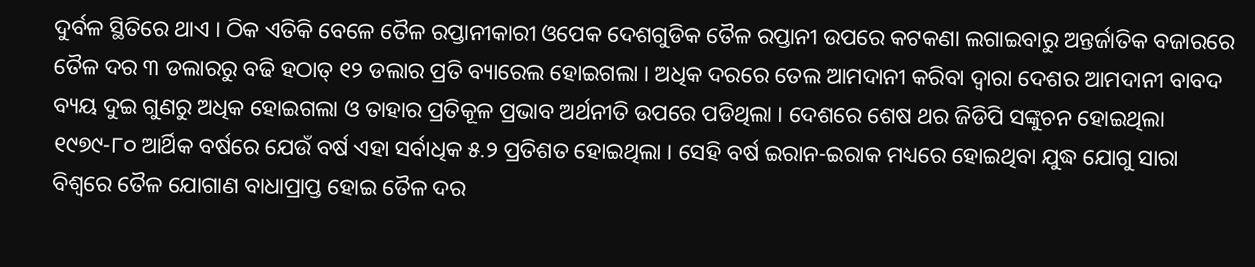ଦୁର୍ବଳ ସ୍ଥିତିରେ ଥାଏ । ଠିକ ଏତିକି ବେଳେ ତୈଳ ରପ୍ତାନୀକାରୀ ଓପେକ ଦେଶଗୁଡିକ ତୈଳ ରପ୍ତାନୀ ଉପରେ କଟକଣା ଲଗାଇବାରୁ ଅନ୍ତର୍ଜାତିକ ବଜାରରେ ତୈଳ ଦର ୩ ଡଲାରରୁ ବଢି ହଠାତ୍ ୧୨ ଡଲାର ପ୍ରତି ବ୍ୟାରେଲ ହୋଇଗଲା । ଅଧିକ ଦରରେ ତେଲ ଆମଦାନୀ କରିବା ଦ୍ୱାରା ଦେଶର ଆମଦାନୀ ବାବଦ ବ୍ୟୟ ଦୁଇ ଗୁଣରୁ ଅଧିକ ହୋଇଗଲା ଓ ତାହାର ପ୍ରତିକୂଳ ପ୍ରଭାବ ଅର୍ଥନୀତି ଉପରେ ପଡିଥିଲା । ଦେଶରେ ଶେଷ ଥର ଜିଡିପି ସଙ୍କୁଚନ ହୋଇଥିଲା ୧୯୭୯-୮୦ ଆର୍ଥିକ ବର୍ଷରେ ଯେଉଁ ବର୍ଷ ଏହା ସର୍ବାଧିକ ୫.୨ ପ୍ରତିଶତ ହୋଇଥିଲା । ସେହି ବର୍ଷ ଇରାନ-ଇରାକ ମଧ୍ୟରେ ହୋଇଥିବା ଯୁଦ୍ଧ ଯୋଗୁ ସାରା ବିଶ୍ୱରେ ତୈଳ ଯୋଗାଣ ବାଧାପ୍ରାପ୍ତ ହୋଇ ତୈଳ ଦର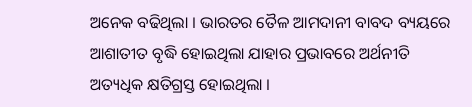ଅନେକ ବଢିଥିଲା । ଭାରତର ତୈଳ ଆମଦାନୀ ବାବଦ ବ୍ୟୟରେ ଆଶାତୀତ ବୃଦ୍ଧି ହୋଇଥିଲା ଯାହାର ପ୍ରଭାବରେ ଅର୍ଥନୀତି ଅତ୍ୟଧିକ କ୍ଷତିଗ୍ରସ୍ତ ହୋଇଥିଲା ।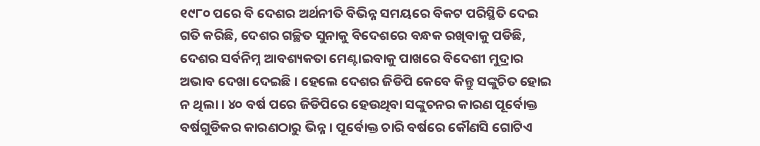୧୯୮୦ ପରେ ବି ଦେଶର ଅର୍ଥନୀତି ବିଭିନ୍ନ ସମୟରେ ବିକଟ ପରିସ୍ଥିତି ଦେଇ ଗତି କରିଛି, ଦେଶର ଗଚ୍ଛିତ ସୁନାକୁ ବିଦେଶରେ ବନ୍ଧକ ରଖିବାକୁ ପଡିଛି, ଦେଶର ସର୍ବନିମ୍ନ ଆବଶ୍ୟକତା ମେଣ୍ଟାଇବାକୁ ପାଖରେ ବିଦେଶୀ ମୁଦ୍ରାର ଅଭାବ ଦେଖା ଦେଇଛି । ହେଲେ ଦେଶର ଜିଡିପି କେବେ କିନ୍ତୁ ସଙ୍କୁଚିତ ହୋଇ ନ ଥିଲା । ୪୦ ବର୍ଷ ପରେ ଜିଡିପିରେ ହେଉଥିବା ସଙ୍କୁଚନର କାରଣ ପୂର୍ବୋକ୍ତ ବର୍ଷଗୁଡିକର କାରଣଠାରୁ ଭିନ୍ନ । ପୂର୍ବୋକ୍ତ ଚାରି ବର୍ଷରେ କୌଣସି ଗୋଟିଏ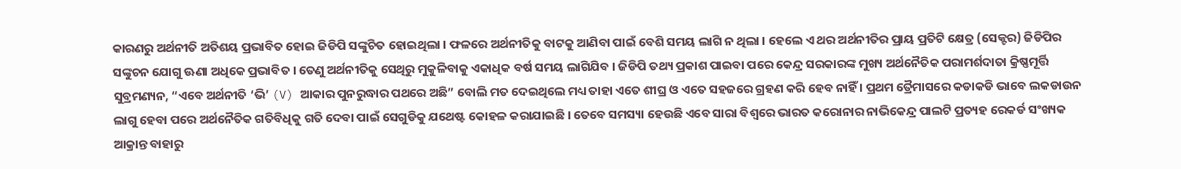କାରଣରୁ ଅର୍ଥନୀତି ଅତିଶୟ ପ୍ରଭାବିତ ହୋଇ ଜିଡିପି ସଙ୍କୁଚିତ ହୋଇଥିଲା । ଫଳରେ ଅର୍ଥନୀତିକୁ ବାଟକୁ ଆଣିବା ପାଇଁ ବେଶି ସମୟ ଲାଗି ନ ଥିଲା । ହେଲେ ଏ ଥର ଅର୍ଥନୀତିର ପ୍ରାୟ ପ୍ରତିଟି କ୍ଷେତ୍ର (ସେକ୍ଟର) ଜିଡିପିର ସଙ୍କୁଚନ ଯୋଗୁ ଊଣା ଅଧିକେ ପ୍ରଭାବିତ । ତେଣୁ ଅର୍ଥନୀତିକୁ ସେଥିରୁ ମୁକୁଳିବାକୁ ଏକାଧିକ ବର୍ଷ ସମୟ ଲାଗିଯିବ । ଜିଡିପି ତଥ୍ୟ ପ୍ରକାଶ ପାଇବା ପରେ କେନ୍ଦ୍ର ସରକାରଙ୍କ ମୁଖ୍ୟ ଅର୍ଥନୈତିକ ପରାମର୍ଶଦାତା କ୍ରିଷ୍ଣମୂର୍ତ୍ତି ସୁବ୍ରମଣ୍ୟନ, “ଏବେ ଅର୍ଥନୀତି ‘ଭି’ (V) ଆକାର ପୁନରୁଦ୍ଧାର ପଥରେ ଅଛି” ବୋଲି ମତ ଦେଇଥିଲେ ମଧ୍ୟ ତାହା ଏତେ ଶୀଘ୍ର ଓ ଏତେ ସହଜରେ ଗ୍ରହଣ କରି ହେବ ନାହିଁ । ପ୍ରଥମ ତ୍ରୈମାସରେ କଡାକଡି ଭାବେ ଲକଡାଉନ ଲାଗୁ ହେବା ପରେ ଅର୍ଥନୈତିକ ଗତିବିଧିକୁ ଗତି ଦେବା ପାଇଁ ସେଗୁଡିକୁ ଯଥେଷ୍ଟ କୋହଳ କରାଯାଇଛି । ତେବେ ସମସ୍ୟା ହେଉଛି ଏବେ ସାରା ବିଶ୍ୱରେ ଭାରତ କରୋନାର ନାଭିକେନ୍ଦ୍ର ପାଲଟି ପ୍ରତ୍ୟହ ରେକର୍ଡ ସଂଖ୍ୟକ ଆକ୍ରାନ୍ତ ବାହାରୁ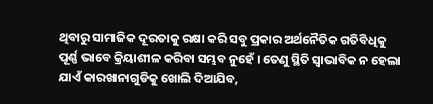ଥିବାରୁ ସାମାଜିକ ଦୂରତାକୁ ରକ୍ଷା କରି ସବୁ ପ୍ରକାର ଅର୍ଥନୈତିକ ଗତିବିଧିକୁ ପୂର୍ଣ୍ଣ ଭାବେ କ୍ରିୟାଶୀଳ କରିବା ସମ୍ଭବ ନୁହେଁ । ତେଣୁ ସ୍ଥିତି ସ୍ୱାଭାବିକ ନ ହେଲା ଯାଏଁ କାରଖାନାଗୁଡିକୁ ଖୋଲି ଦିଆଯିବ,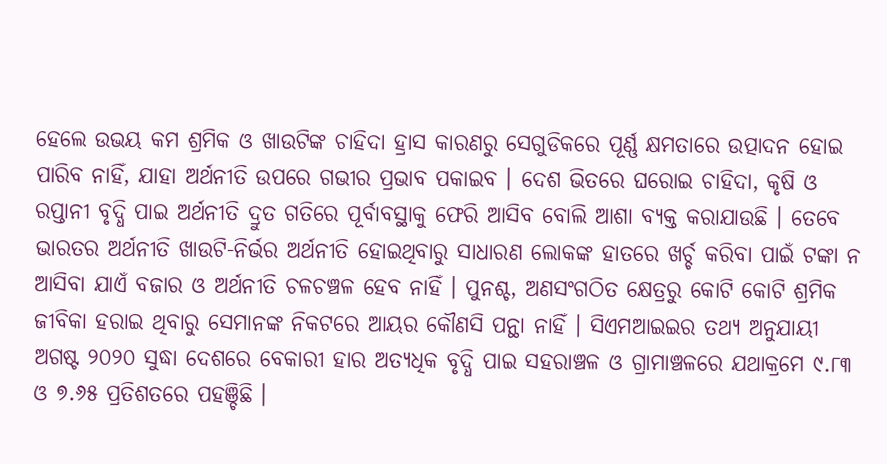ହେଲେ ଉଭୟ କମ ଶ୍ରମିକ ଓ ଖାଉଟିଙ୍କ ଚାହିଦା ହ୍ରାସ କାରଣରୁ ସେଗୁଡିକରେ ପୂର୍ଣ୍ଣ କ୍ଷମତାରେ ଉତ୍ପାଦନ ହୋଇ ପାରିବ ନାହିଁ, ଯାହା ଅର୍ଥନୀତି ଉପରେ ଗଭୀର ପ୍ରଭାବ ପକାଇବ । ଦେଶ ଭିତରେ ଘରୋଇ ଚାହିଦା, କୃଷି ଓ ରପ୍ତାନୀ ବୃଦ୍ଧି ପାଇ ଅର୍ଥନୀତି ଦ୍ରୁତ ଗତିରେ ପୂର୍ବାବସ୍ଥାକୁ ଫେରି ଆସିବ ବୋଲି ଆଶା ବ୍ୟକ୍ତ କରାଯାଉଛି । ତେବେ ଭାରତର ଅର୍ଥନୀତି ଖାଉଟି-ନିର୍ଭର ଅର୍ଥନୀତି ହୋଇଥିବାରୁ ସାଧାରଣ ଲୋକଙ୍କ ହାତରେ ଖର୍ଚ୍ଚ କରିବା ପାଇଁ ଟଙ୍କା ନ ଆସିବା ଯାଏଁ ବଜାର ଓ ଅର୍ଥନୀତି ଚଳଚଞ୍ଚଳ ହେବ ନାହିଁ । ପୁନଶ୍ଚ, ଅଣସଂଗଠିତ କ୍ଷେତ୍ରରୁ କୋଟି କୋଟି ଶ୍ରମିକ ଜୀବିକା ହରାଇ ଥିବାରୁ ସେମାନଙ୍କ ନିକଟରେ ଆୟର କୌଣସି ପନ୍ଥା ନାହିଁ । ସିଏମଆଇଇର ତଥ୍ୟ ଅନୁଯାୟୀ ଅଗଷ୍ଟ ୨୦୨୦ ସୁଦ୍ଧା ଦେଶରେ ବେକାରୀ ହାର ଅତ୍ୟଧିକ ବୃଦ୍ଧି ପାଇ ସହରାଞ୍ଚଳ ଓ ଗ୍ରାମାଞ୍ଚଳରେ ଯଥାକ୍ରମେ ୯.୮୩ ଓ ୭.୬୫ ପ୍ରତିଶତରେ ପହଞ୍ଚିଛି ।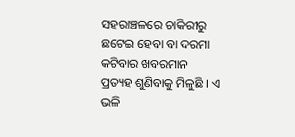ସହରାଞ୍ଚଳରେ ଚାକିରୀରୁ ଛଟେଇ ହେବା ବା ଦରମା କଟିବାର ଖବରମାନ ପ୍ରତ୍ୟହ ଶୁଣିବାକୁ ମିଳୁଛି । ଏ ଭଳି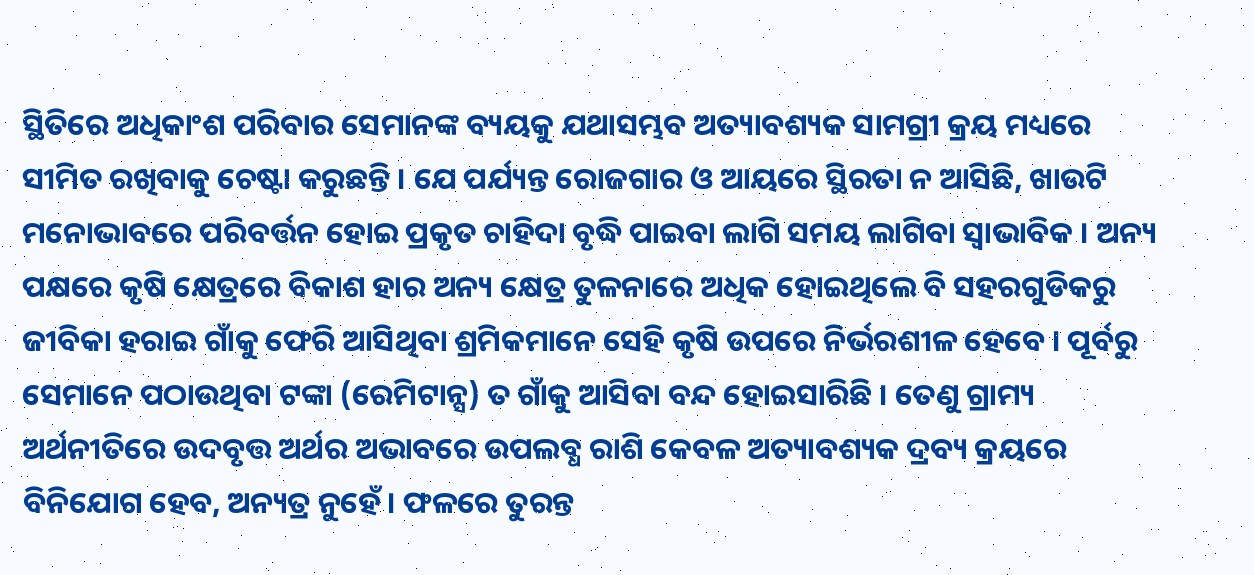ସ୍ଥିତିରେ ଅଧିକାଂଶ ପରିବାର ସେମାନଙ୍କ ବ୍ୟୟକୁ ଯଥାସମ୍ଭବ ଅତ୍ୟାବଶ୍ୟକ ସାମଗ୍ରୀ କ୍ରୟ ମଧ୍ୟରେ ସୀମିତ ରଖିବାକୁ ଚେଷ୍ଟା କରୁଛନ୍ତି । ଯେ ପର୍ଯ୍ୟନ୍ତ ରୋଜଗାର ଓ ଆୟରେ ସ୍ଥିରତା ନ ଆସିଛି, ଖାଉଟି ମନୋଭାବରେ ପରିବର୍ତ୍ତନ ହୋଇ ପ୍ରକୃତ ଚାହିଦା ବୃଦ୍ଧି ପାଇବା ଲାଗି ସମୟ ଲାଗିବା ସ୍ୱାଭାବିକ । ଅନ୍ୟ ପକ୍ଷରେ କୃଷି କ୍ଷେତ୍ରରେ ବିକାଶ ହାର ଅନ୍ୟ କ୍ଷେତ୍ର ତୁଳନାରେ ଅଧିକ ହୋଇଥିଲେ ବି ସହରଗୁଡିକରୁ ଜୀବିକା ହରାଇ ଗାଁକୁ ଫେରି ଆସିଥିବା ଶ୍ରମିକମାନେ ସେହି କୃଷି ଉପରେ ନିର୍ଭରଶୀଳ ହେବେ । ପୂର୍ବରୁ ସେମାନେ ପଠାଉଥିବା ଟଙ୍କା (ରେମିଟାନ୍ସ) ତ ଗାଁକୁ ଆସିବା ବନ୍ଦ ହୋଇସାରିଛି । ତେଣୁ ଗ୍ରାମ୍ୟ ଅର୍ଥନୀତିରେ ଉଦବୃତ୍ତ ଅର୍ଥର ଅଭାବରେ ଉପଲବ୍ଧ ରାଶି କେବଳ ଅତ୍ୟାବଶ୍ୟକ ଦ୍ରବ୍ୟ କ୍ରୟରେ ବିନିଯୋଗ ହେବ, ଅନ୍ୟତ୍ର ନୁହେଁ । ଫଳରେ ତୁରନ୍ତ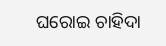ଘରୋଇ ଚାହିଦା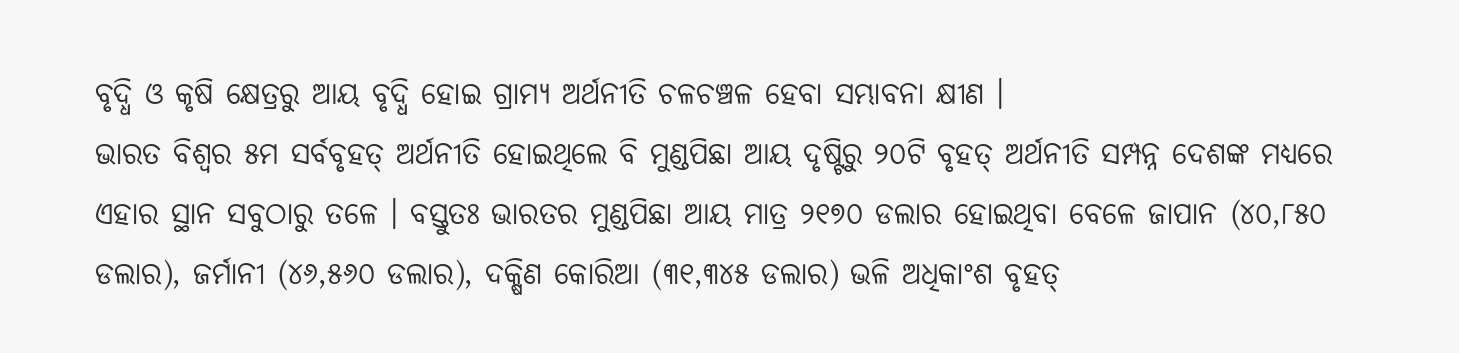ବୃଦ୍ଧି ଓ କୃଷି କ୍ଷେତ୍ରରୁ ଆୟ ବୃଦ୍ଧି ହୋଇ ଗ୍ରାମ୍ୟ ଅର୍ଥନୀତି ଚଳଚଞ୍ଚଳ ହେବା ସମ୍ଭାବନା କ୍ଷୀଣ ।
ଭାରତ ବିଶ୍ୱର ୫ମ ସର୍ବବୃହତ୍ ଅର୍ଥନୀତି ହୋଇଥିଲେ ବି ମୁଣ୍ଡପିଛା ଆୟ ଦୃଷ୍ଟିରୁ ୨୦ଟି ବୃହତ୍ ଅର୍ଥନୀତି ସମ୍ପନ୍ନ ଦେଶଙ୍କ ମଧ୍ୟରେ ଏହାର ସ୍ଥାନ ସବୁଠାରୁ ତଳେ । ବସ୍ତୁତଃ ଭାରତର ମୁଣ୍ଡପିଛା ଆୟ ମାତ୍ର ୨୧୭୦ ଡଲାର ହୋଇଥିବା ବେଳେ ଜାପାନ (୪୦,୮୫୦ ଡଲାର), ଜର୍ମାନୀ (୪୬,୫୬୦ ଡଲାର), ଦକ୍ଷିଣ କୋରିଆ (୩୧,୩୪୫ ଡଲାର) ଭଳି ଅଧିକାଂଶ ବୃହତ୍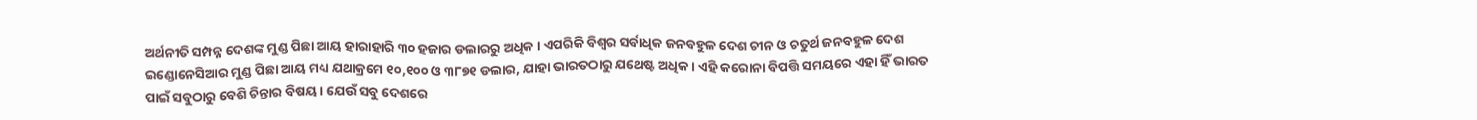ଅର୍ଥନୀତି ସମ୍ପନ୍ନ ଦେଶଙ୍କ ମୁଣ୍ଡ ପିଛା ଆୟ ହାରାହାରି ୩୦ ହଜାର ଡଲାରରୁ ଅଧିକ । ଏପରିକି ବିଶ୍ୱର ସର୍ବାଧିକ ଜନବହୁଳ ଦେଶ ଚୀନ ଓ ଚତୁର୍ଥ ଜନବହୁଳ ଦେଶ ଇଣ୍ଡୋନେସିଆର ମୁଣ୍ଡ ପିଛା ଆୟ ମଧ୍ୟ ଯଥାକ୍ରମେ ୧୦,୧୦୦ ଓ ୩୮୭୧ ଡଲାର, ଯାହା ଭାରତଠାରୁ ଯଥେଷ୍ଟ ଅଧିକ । ଏହି କରୋନା ବିପତ୍ତି ସମୟରେ ଏହା ହିଁ ଭାରତ ପାଇଁ ସବୁଠାରୁ ବେଶି ଚିନ୍ତାର ବିଷୟ । ଯେଉଁ ସବୁ ଦେଶରେ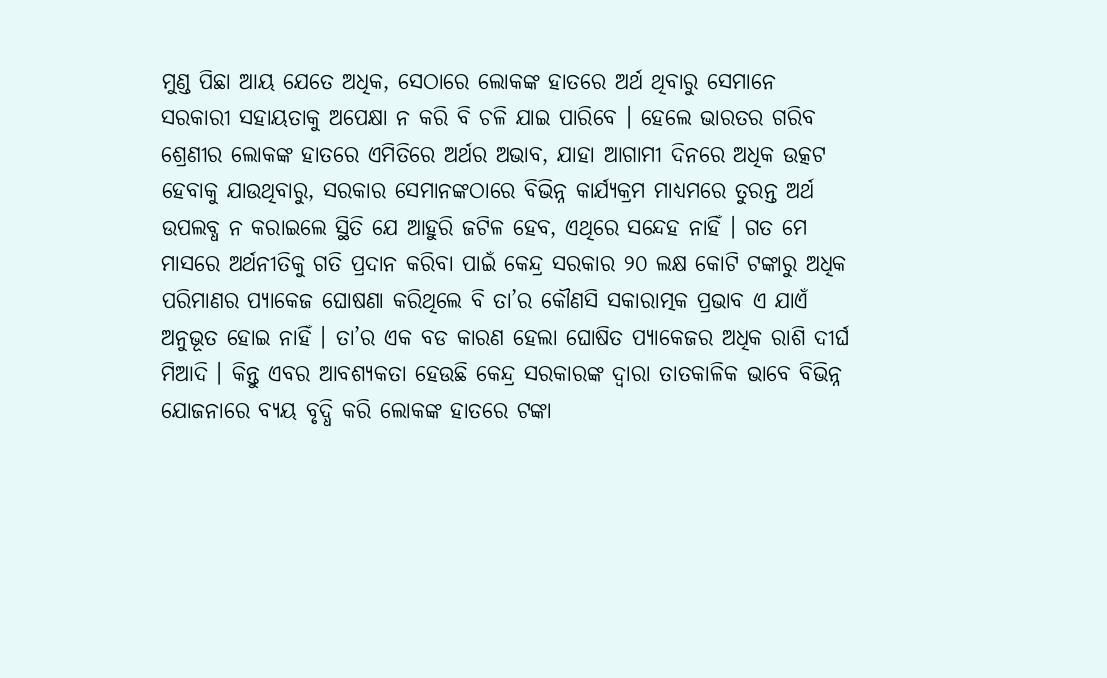ମୁଣ୍ଡ ପିଛା ଆୟ ଯେତେ ଅଧିକ, ସେଠାରେ ଲୋକଙ୍କ ହାତରେ ଅର୍ଥ ଥିବାରୁ ସେମାନେ ସରକାରୀ ସହାୟତାକୁ ଅପେକ୍ଷା ନ କରି ବି ଚଳି ଯାଇ ପାରିବେ । ହେଲେ ଭାରତର ଗରିବ ଶ୍ରେଣୀର ଲୋକଙ୍କ ହାତରେ ଏମିତିରେ ଅର୍ଥର ଅଭାବ, ଯାହା ଆଗାମୀ ଦିନରେ ଅଧିକ ଉତ୍କଟ ହେବାକୁ ଯାଉଥିବାରୁ, ସରକାର ସେମାନଙ୍କଠାରେ ବିଭିନ୍ନ କାର୍ଯ୍ୟକ୍ରମ ମାଧ୍ୟମରେ ତୁରନ୍ତ ଅର୍ଥ ଉପଲବ୍ଧ ନ କରାଇଲେ ସ୍ଥିତି ଯେ ଆହୁରି ଜଟିଳ ହେବ, ଏଥିରେ ସନ୍ଦେହ ନାହିଁ । ଗତ ମେ ମାସରେ ଅର୍ଥନୀତିକୁ ଗତି ପ୍ରଦାନ କରିବା ପାଇଁ କେନ୍ଦ୍ର ସରକାର ୨୦ ଲକ୍ଷ କୋଟି ଟଙ୍କାରୁ ଅଧିକ ପରିମାଣର ପ୍ୟାକେଜ ଘୋଷଣା କରିଥିଲେ ବି ତା’ର କୌଣସି ସକାରାତ୍ମକ ପ୍ରଭାବ ଏ ଯାଏଁ ଅନୁଭୂତ ହୋଇ ନାହିଁ । ତା’ର ଏକ ବଡ କାରଣ ହେଲା ଘୋଷିତ ପ୍ୟାକେଜର ଅଧିକ ରାଶି ଦୀର୍ଘ ମିଆଦି । କିନ୍ତୁ ଏବର ଆବଶ୍ୟକତା ହେଉଛି କେନ୍ଦ୍ର ସରକାରଙ୍କ ଦ୍ୱାରା ତାତକାଳିକ ଭାବେ ବିଭିନ୍ନ ଯୋଜନାରେ ବ୍ୟୟ ବୃଦ୍ଧି କରି ଲୋକଙ୍କ ହାତରେ ଟଙ୍କା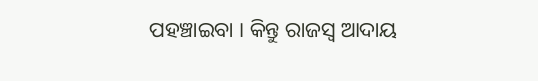ପହଞ୍ଚାଇବା । କିନ୍ତୁ ରାଜସ୍ୱ ଆଦାୟ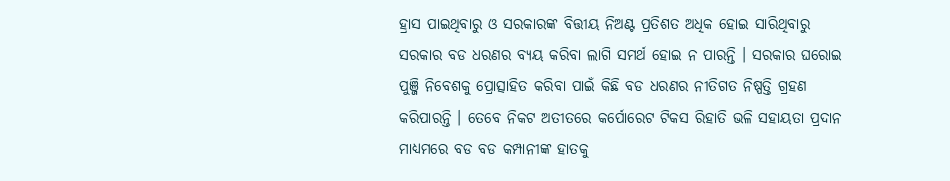ହ୍ରାସ ପାଇଥିବାରୁ ଓ ସରକାରଙ୍କ ବିତ୍ତୀୟ ନିଅଣ୍ଟ ପ୍ରତିଶତ ଅଧିକ ହୋଇ ସାରିଥିବାରୁ ସରକାର ବଡ ଧରଣର ବ୍ୟୟ କରିବା ଲାଗି ସମର୍ଥ ହୋଇ ନ ପାରନ୍ତି । ସରକାର ଘରୋଇ ପୁଞ୍ଜି ନିବେଶକୁ ପ୍ରୋତ୍ସାହିତ କରିବା ପାଇଁ କିଛି ବଡ ଧରଣର ନୀତିଗତ ନିଷ୍ପତ୍ତି ଗ୍ରହଣ କରିପାରନ୍ତି । ତେବେ ନିକଟ ଅତୀତରେ କର୍ପୋରେଟ ଟିକସ ରିହାତି ଭଳି ସହାୟତା ପ୍ରଦାନ ମାଧ୍ୟମରେ ବଡ ବଡ କମ୍ପାନୀଙ୍କ ହାତକୁ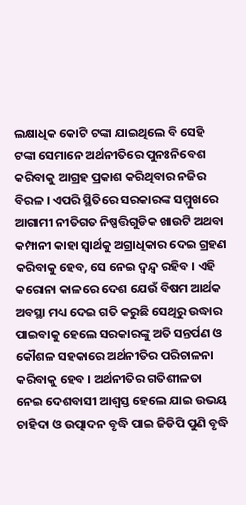ଲକ୍ଷାଧିକ କୋଟି ଟଙ୍କା ଯାଇଥିଲେ ବି ସେହି ଟଙ୍କା ସେମାନେ ଅର୍ଥନୀତିରେ ପୁନଃନିବେଶ କରିବାକୁ ଆଗ୍ରହ ପ୍ରକାଶ କରିଥିବାର ନଜିର ବିରଳ । ଏପରି ସ୍ଥିତିରେ ସରକାରଙ୍କ ସମ୍ମୁଖରେ ଆଗାମୀ ନୀତିଗତ ନିଷ୍ପତ୍ତିଗୁଡିକ ଖାଉଟି ଅଥବା କମ୍ପାନୀ କାହା ସ୍ୱାର୍ଥକୁ ଅଗ୍ରାଧିକାର ଦେଇ ଗ୍ରହଣ କରିବାକୁ ହେବ, ସେ ନେଇ ଦ୍ୱନ୍ଦ୍ୱ ରହିବ । ଏହି କରୋନା କାଳରେ ଦେଶ ଯେଉଁ ବିଷମ ଆର୍ଥକ ଅବସ୍ଥା ମଧ୍ୟ ଦେଇ ଗତି କରୁଛି ସେଥିରୁ ଉଦ୍ଧାର ପାଇବାକୁ ହେଲେ ସରକାରଙ୍କୁ ଅତି ସନ୍ତର୍ପଣ ଓ କୌଶଳ ସହକାରେ ଅର୍ଥନୀତିର ପରିଚାଳନା କରିବାକୁ ହେବ । ଅର୍ଥନୀତିର ଗତିଶୀଳତା ନେଇ ଦେଶବାସୀ ଆଶ୍ୱସ୍ତ ହେଲେ ଯାଇ ଉଭୟ ଚାହିଦା ଓ ଉତ୍ପାଦନ ବୃଦ୍ଧି ପାଇ ଜିଡିପି ପୁଣି ବୃଦ୍ଧି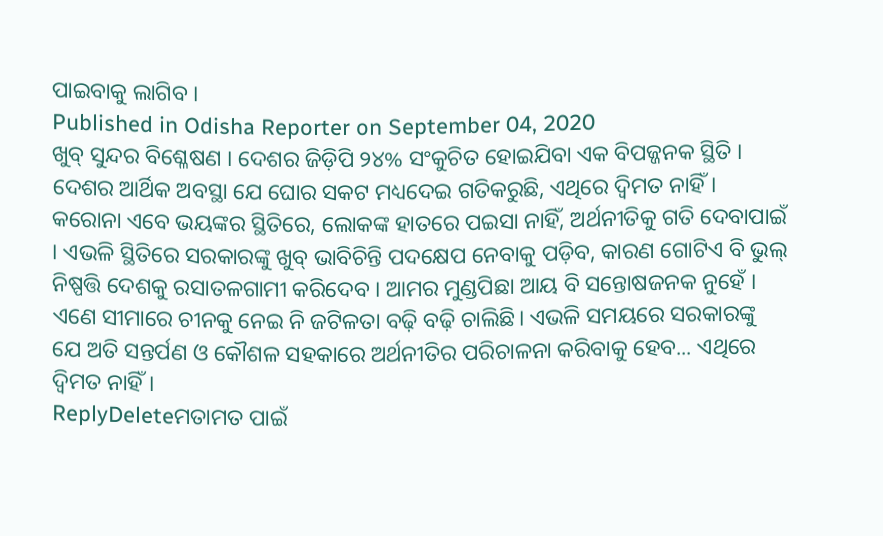ପାଇବାକୁ ଲାଗିବ ।
Published in Odisha Reporter on September 04, 2020
ଖୁବ୍ ସୁନ୍ଦର ବିଶ୍ଳେଷଣ । ଦେଶର ଜିଡ଼ିପି ୨୪% ସଂକୁଚିତ ହୋଇଯିବା ଏକ ବିପଜ୍ଜନକ ସ୍ଥିତି । ଦେଶର ଆର୍ଥିକ ଅବସ୍ଥା ଯେ ଘୋର ସକଟ ମଧ୍ୟଦେଇ ଗତିକରୁଛି, ଏଥିରେ ଦ୍ୱିମତ ନାହିଁ। କରୋନା ଏବେ ଭୟଙ୍କର ସ୍ଥିତିରେ, ଲୋକଙ୍କ ହାତରେ ପଇସା ନାହିଁ, ଅର୍ଥନୀତିକୁ ଗତି ଦେବାପାଇଁ । ଏଭଳି ସ୍ଥିତିରେ ସରକାରଙ୍କୁ ଖୁବ୍ ଭାବିଚିନ୍ତି ପଦକ୍ଷେପ ନେବାକୁ ପଡ଼ିବ, କାରଣ ଗୋଟିଏ ବି ଭୁଲ୍ ନିଷ୍ପତ୍ତି ଦେଶକୁ ରସାତଳଗାମୀ କରିଦେବ । ଆମର ମୁଣ୍ଡପିଛା ଆୟ ବି ସନ୍ତୋଷଜନକ ନୁହେଁ । ଏଣେ ସୀମାରେ ଚୀନକୁ ନେଇ ନି ଜଟିଳତା ବଢ଼ି ବଢ଼ି ଚାଲିଛି। ଏଭଳି ସମୟରେ ସରକାରଙ୍କୁ ଯେ ଅତି ସନ୍ତର୍ପଣ ଓ କୌଶଳ ସହକାରେ ଅର୍ଥନୀତିର ପରିଚାଳନା କରିବାକୁ ହେବ... ଏଥିରେ ଦ୍ଵିମତ ନାହିଁ।
ReplyDeleteମତାମତ ପାଇଁ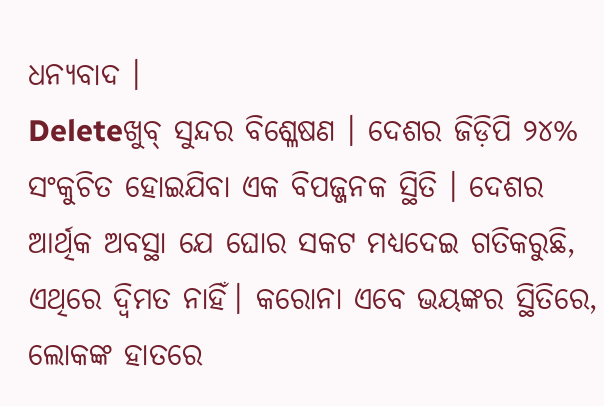ଧନ୍ୟବାଦ ।
Deleteଖୁବ୍ ସୁନ୍ଦର ବିଶ୍ଳେଷଣ । ଦେଶର ଜିଡ଼ିପି ୨୪% ସଂକୁଚିତ ହୋଇଯିବା ଏକ ବିପଜ୍ଜନକ ସ୍ଥିତି । ଦେଶର ଆର୍ଥିକ ଅବସ୍ଥା ଯେ ଘୋର ସକଟ ମଧ୍ୟଦେଇ ଗତିକରୁଛି, ଏଥିରେ ଦ୍ୱିମତ ନାହିଁ। କରୋନା ଏବେ ଭୟଙ୍କର ସ୍ଥିତିରେ, ଲୋକଙ୍କ ହାତରେ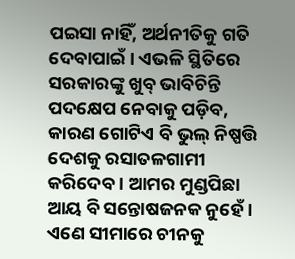ପଇସା ନାହିଁ, ଅର୍ଥନୀତିକୁ ଗତି ଦେବାପାଇଁ । ଏଭଳି ସ୍ଥିତିରେ ସରକାରଙ୍କୁ ଖୁବ୍ ଭାବିଚିନ୍ତି ପଦକ୍ଷେପ ନେବାକୁ ପଡ଼ିବ, କାରଣ ଗୋଟିଏ ବି ଭୁଲ୍ ନିଷ୍ପତ୍ତି ଦେଶକୁ ରସାତଳଗାମୀ କରିଦେବ । ଆମର ମୁଣ୍ଡପିଛା ଆୟ ବି ସନ୍ତୋଷଜନକ ନୁହେଁ । ଏଣେ ସୀମାରେ ଚୀନକୁ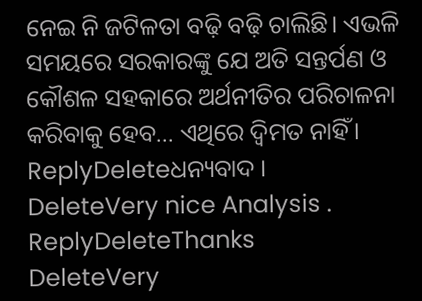ନେଇ ନି ଜଟିଳତା ବଢ଼ି ବଢ଼ି ଚାଲିଛି। ଏଭଳି ସମୟରେ ସରକାରଙ୍କୁ ଯେ ଅତି ସନ୍ତର୍ପଣ ଓ କୌଶଳ ସହକାରେ ଅର୍ଥନୀତିର ପରିଚାଳନା କରିବାକୁ ହେବ... ଏଥିରେ ଦ୍ଵିମତ ନାହିଁ।
ReplyDeleteଧନ୍ୟବାଦ ।
DeleteVery nice Analysis .
ReplyDeleteThanks
DeleteVery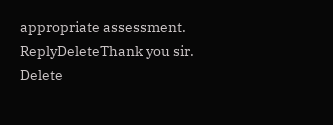appropriate assessment.
ReplyDeleteThank you sir.
Delete